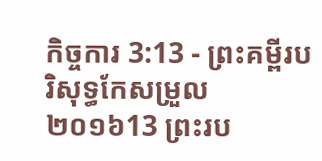កិច្ចការ 3:13 - ព្រះគម្ពីរបរិសុទ្ធកែសម្រួល ២០១៦13 ព្រះរប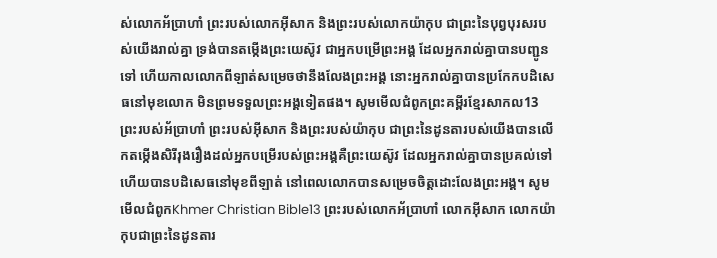ស់លោកអ័ប្រាហាំ ព្រះរបស់លោកអ៊ីសាក និងព្រះរបស់លោកយ៉ាកុប ជាព្រះនៃបុព្វបុរសរបស់យើងរាល់គ្នា ទ្រង់បានតម្កើងព្រះយេស៊ូវ ជាអ្នកបម្រើព្រះអង្គ ដែលអ្នករាល់គ្នាបានបញ្ជូនទៅ ហើយកាលលោកពីឡាត់សម្រេចថានឹងលែងព្រះអង្គ នោះអ្នករាល់គ្នាបានប្រកែកបដិសេធនៅមុខលោក មិនព្រមទទួលព្រះអង្គទៀតផង។ សូមមើលជំពូកព្រះគម្ពីរខ្មែរសាកល13 ព្រះរបស់អ័ប្រាហាំ ព្រះរបស់អ៊ីសាក និងព្រះរបស់យ៉ាកុប ជាព្រះនៃដូនតារបស់យើងបានលើកតម្កើងសិរីរុងរឿងដល់អ្នកបម្រើរបស់ព្រះអង្គគឺព្រះយេស៊ូវ ដែលអ្នករាល់គ្នាបានប្រគល់ទៅ ហើយបានបដិសេធនៅមុខពីឡាត់ នៅពេលលោកបានសម្រេចចិត្តដោះលែងព្រះអង្គ។ សូមមើលជំពូកKhmer Christian Bible13 ព្រះរបស់លោកអ័ប្រាហាំ លោកអ៊ីសាក លោកយ៉ាកុបជាព្រះនៃដូនតារ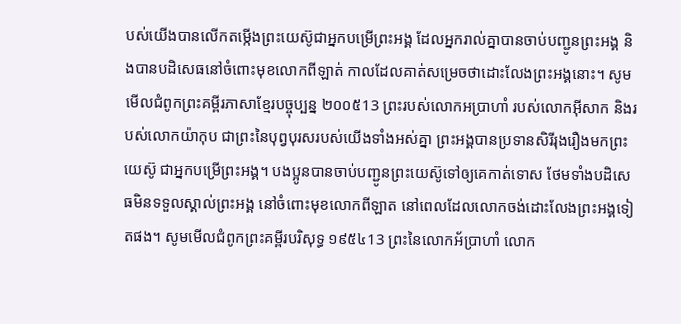បស់យើងបានលើកតម្កើងព្រះយេស៊ូជាអ្នកបម្រើព្រះអង្គ ដែលអ្នករាល់គ្នាបានចាប់បញ្ជូនព្រះអង្គ និងបានបដិសេធនៅចំពោះមុខលោកពីឡាត់ កាលដែលគាត់សម្រេចថាដោះលែងព្រះអង្គនោះ។ សូមមើលជំពូកព្រះគម្ពីរភាសាខ្មែរបច្ចុប្បន្ន ២០០៥13 ព្រះរបស់លោកអប្រាហាំ របស់លោកអ៊ីសាក និងរបស់លោកយ៉ាកុប ជាព្រះនៃបុព្វបុរសរបស់យើងទាំងអស់គ្នា ព្រះអង្គបានប្រទានសិរីរុងរឿងមកព្រះយេស៊ូ ជាអ្នកបម្រើព្រះអង្គ។ បងប្អូនបានចាប់បញ្ជូនព្រះយេស៊ូទៅឲ្យគេកាត់ទោស ថែមទាំងបដិសេធមិនទទួលស្គាល់ព្រះអង្គ នៅចំពោះមុខលោកពីឡាត នៅពេលដែលលោកចង់ដោះលែងព្រះអង្គទៀតផង។ សូមមើលជំពូកព្រះគម្ពីរបរិសុទ្ធ ១៩៥៤13 ព្រះនៃលោកអ័ប្រាហាំ លោក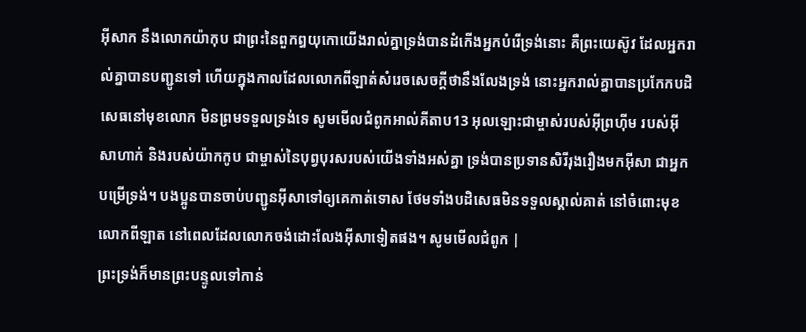អ៊ីសាក នឹងលោកយ៉ាកុប ជាព្រះនៃពួកឰយុកោយើងរាល់គ្នាទ្រង់បានដំកើងអ្នកបំរើទ្រង់នោះ គឺព្រះយេស៊ូវ ដែលអ្នករាល់គ្នាបានបញ្ជូនទៅ ហើយក្នុងកាលដែលលោកពីឡាត់សំរេចសេចក្ដីថានឹងលែងទ្រង់ នោះអ្នករាល់គ្នាបានប្រកែកបដិសេធនៅមុខលោក មិនព្រមទទួលទ្រង់ទេ សូមមើលជំពូកអាល់គីតាប13 អុលឡោះជាម្ចាស់របស់អ៊ីព្រហ៊ីម របស់អ៊ីសាហាក់ និងរបស់យ៉ាកកូប ជាម្ចាស់នៃបុព្វបុរសរបស់យើងទាំងអស់គ្នា ទ្រង់បានប្រទានសិរីរុងរឿងមកអ៊ីសា ជាអ្នកបម្រើទ្រង់។ បងប្អូនបានចាប់បញ្ជូនអ៊ីសាទៅឲ្យគេកាត់ទោស ថែមទាំងបដិសេធមិនទទួលស្គាល់គាត់ នៅចំពោះមុខលោកពីឡាត នៅពេលដែលលោកចង់ដោះលែងអ៊ីសាទៀតផង។ សូមមើលជំពូក |
ព្រះទ្រង់ក៏មានព្រះបន្ទូលទៅកាន់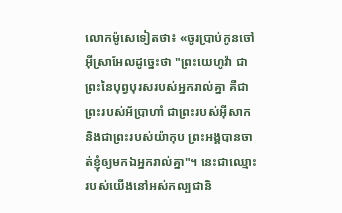លោកម៉ូសេទៀតថា៖ «ចូរប្រាប់កូនចៅអ៊ីស្រាអែលដូច្នេះថា "ព្រះយេហូវ៉ា ជាព្រះនៃបុព្វបុរសរបស់អ្នករាល់គ្នា គឺជាព្រះរបស់អ័ប្រាហាំ ជាព្រះរបស់អ៊ីសាក និងជាព្រះរបស់យ៉ាកុប ព្រះអង្គបានចាត់ខ្ញុំឲ្យមកឯអ្នករាល់គ្នា"។ នេះជាឈ្មោះរបស់យើងនៅអស់កល្បជានិ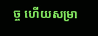ច្ច ហើយសម្រា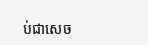ប់ជាសេច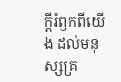ក្ដីរំឭកពីយើង ដល់មនុស្សគ្រ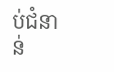ប់ជំនាន់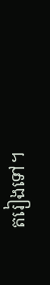តរៀងទៅ។